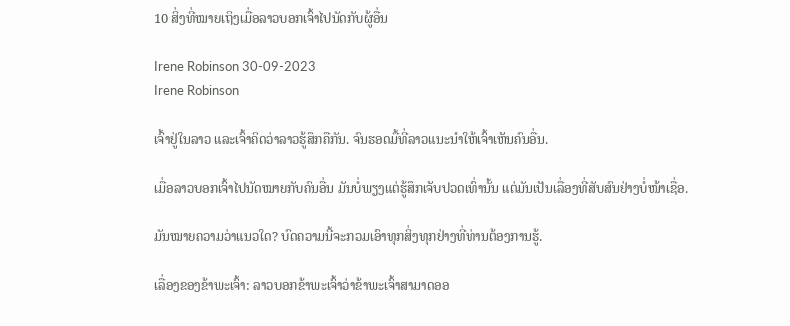10 ສິ່ງທີ່ໝາຍເຖິງເມື່ອລາວບອກເຈົ້າໄປນັດກັບຜູ້ອື່ນ

Irene Robinson 30-09-2023
Irene Robinson

ເຈົ້າຢູ່ໃນລາວ ແລະເຈົ້າຄິດວ່າລາວຮູ້ສຶກຄືກັນ. ຈົນຮອດມື້ທີ່ລາວແນະນຳໃຫ້ເຈົ້າເຫັນຄົນອື່ນ.

ເມື່ອລາວບອກເຈົ້າໄປນັດໝາຍກັບຄົນອື່ນ ມັນບໍ່ພຽງແຕ່ຮູ້ສຶກເຈັບປວດເທົ່ານັ້ນ ແຕ່ມັນເປັນເລື່ອງທີ່ສັບສົນຢ່າງບໍ່ໜ້າເຊື່ອ.

ມັນໝາຍຄວາມວ່າແນວໃດ? ບົດຄວາມນີ້ຈະກວມເອົາທຸກສິ່ງທຸກຢ່າງທີ່ທ່ານຕ້ອງການຮູ້.

ເລື່ອງຂອງຂ້າພະເຈົ້າ: ລາວບອກຂ້າພະເຈົ້າວ່າຂ້າພະເຈົ້າສາມາດອອ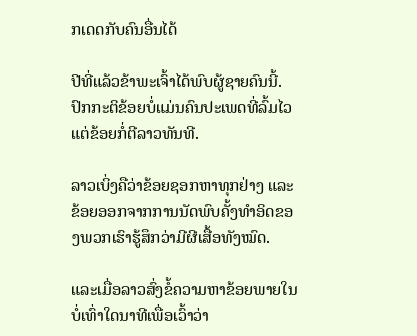ກເດດກັບຄົນອື່ນໄດ້

ປີທີ່ແລ້ວຂ້າພະເຈົ້າໄດ້ພົບຜູ້ຊາຍຄົນນີ້. ປົກກະຕິຂ້ອຍບໍ່ແມ່ນຄົນປະເພດທີ່ລົ້ມໄວ ແຕ່ຂ້ອຍກໍ່ຕີລາວທັນທີ.

ລາວເບິ່ງຄືວ່າຂ້ອຍຊອກຫາທຸກຢ່າງ ແລະຂ້ອຍອອກຈາກການນັດພົບຄັ້ງທຳອິດຂອງພວກເຮົາຮູ້ສຶກວ່າມີຜີເສື້ອທັງໝົດ.

ແລະເມື່ອລາວສົ່ງຂໍ້ຄວາມຫາຂ້ອຍພາຍໃນບໍ່ເທົ່າໃດນາທີເພື່ອເວົ້າວ່າ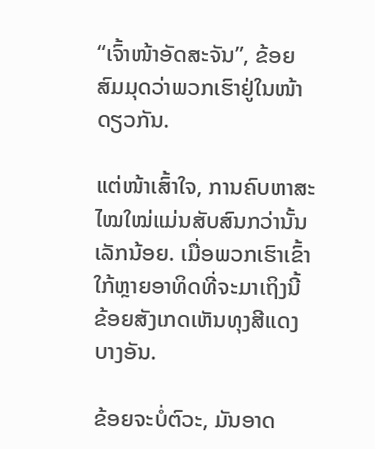“ເຈົ້າໜ້າອັດສະຈັນ”, ຂ້ອຍສົມມຸດວ່າພວກເຮົາຢູ່ໃນໜ້າດຽວກັນ.

ແຕ່ໜ້າເສົ້າໃຈ, ການຄົບຫາສະໄໝໃໝ່ແມ່ນສັບສົນກວ່ານັ້ນເລັກນ້ອຍ. ເມື່ອພວກເຮົາເຂົ້າໃກ້ຫຼາຍອາທິດທີ່ຈະມາເຖິງນີ້ ຂ້ອຍສັງເກດເຫັນທຸງສີແດງບາງອັນ.

ຂ້ອຍຈະບໍ່ຕົວະ, ມັນອາດ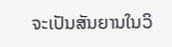ຈະເປັນສັນຍານໃນວິ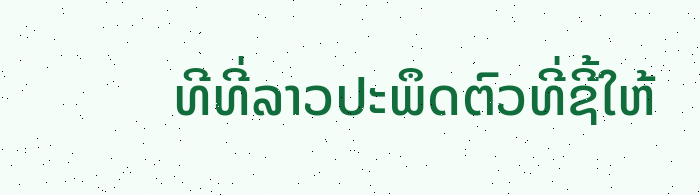ທີທີ່ລາວປະພຶດຕົວທີ່ຊີ້ໃຫ້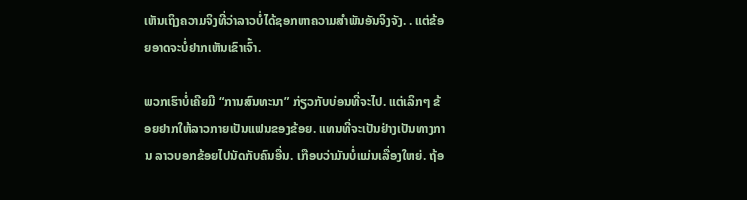ເຫັນເຖິງຄວາມຈິງທີ່ວ່າລາວບໍ່ໄດ້ຊອກຫາຄວາມສໍາພັນອັນຈິງຈັງ. . ແຕ່ຂ້ອຍອາດຈະບໍ່ຢາກເຫັນເຂົາເຈົ້າ.

ພວກເຮົາບໍ່ເຄີຍມີ “ການສົນທະນາ” ກ່ຽວກັບບ່ອນທີ່ຈະໄປ. ແຕ່ເລິກໆ ຂ້ອຍຢາກໃຫ້ລາວກາຍເປັນແຟນຂອງຂ້ອຍ. ແທນທີ່ຈະເປັນຢ່າງເປັນທາງການ ລາວບອກຂ້ອຍໄປນັດກັບຄົນອື່ນ. ເກືອບວ່າມັນບໍ່ແມ່ນເລື່ອງໃຫຍ່. ຖ້ອ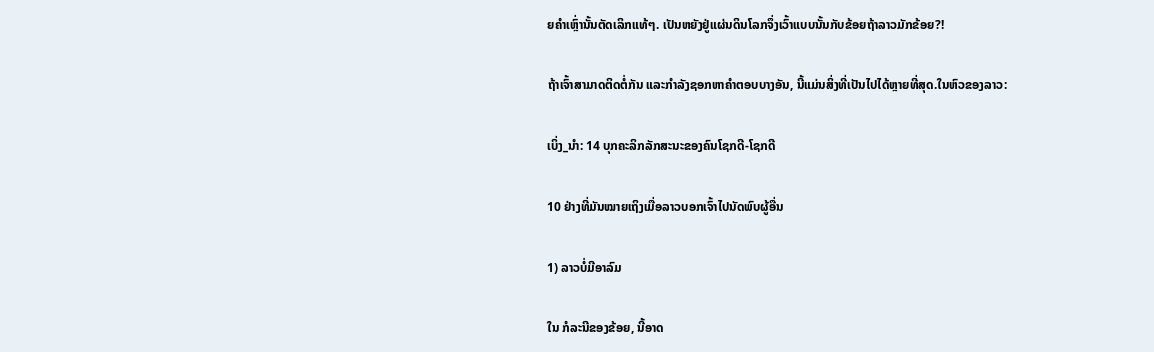ຍຄຳເຫຼົ່ານັ້ນຕັດເລິກແທ້ໆ. ເປັນຫຍັງຢູ່ແຜ່ນດິນໂລກຈຶ່ງເວົ້າແບບນັ້ນກັບຂ້ອຍຖ້າລາວມັກຂ້ອຍ?!

ຖ້າເຈົ້າສາມາດຕິດຕໍ່ກັນ ແລະກໍາລັງຊອກຫາຄໍາຕອບບາງອັນ, ນີ້ແມ່ນສິ່ງທີ່ເປັນໄປໄດ້ຫຼາຍທີ່ສຸດ.ໃນຫົວຂອງລາວ:

ເບິ່ງ_ນຳ: 14 ບຸກຄະລິກລັກສະນະຂອງຄົນໂຊກດີ-ໂຊກດີ

10 ຢ່າງທີ່ມັນໝາຍເຖິງເມື່ອລາວບອກເຈົ້າໄປນັດພົບຜູ້ອື່ນ

1) ລາວບໍ່ມີອາລົມ

ໃນ ກໍລະນີຂອງຂ້ອຍ, ນີ້ອາດ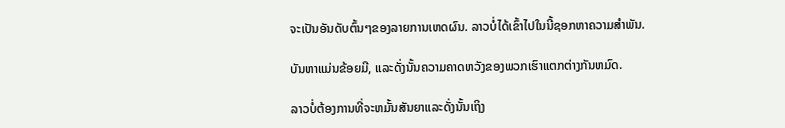ຈະເປັນອັນດັບຕົ້ນໆຂອງລາຍການເຫດຜົນ. ລາວບໍ່ໄດ້ເຂົ້າໄປໃນນີ້ຊອກຫາຄວາມສໍາພັນ.

ບັນຫາແມ່ນຂ້ອຍມີ, ແລະດັ່ງນັ້ນຄວາມຄາດຫວັງຂອງພວກເຮົາແຕກຕ່າງກັນຫມົດ.

ລາວບໍ່ຕ້ອງການທີ່ຈະຫມັ້ນສັນຍາແລະດັ່ງນັ້ນເຖິງ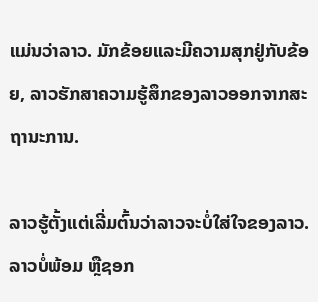ແມ່ນວ່າລາວ. ມັກຂ້ອຍແລະມີຄວາມສຸກຢູ່ກັບຂ້ອຍ, ລາວຮັກສາຄວາມຮູ້ສຶກຂອງລາວອອກຈາກສະຖານະການ.

ລາວຮູ້ຕັ້ງແຕ່ເລີ່ມຕົ້ນວ່າລາວຈະບໍ່ໃສ່ໃຈຂອງລາວ. ລາວບໍ່ພ້ອມ ຫຼືຊອກ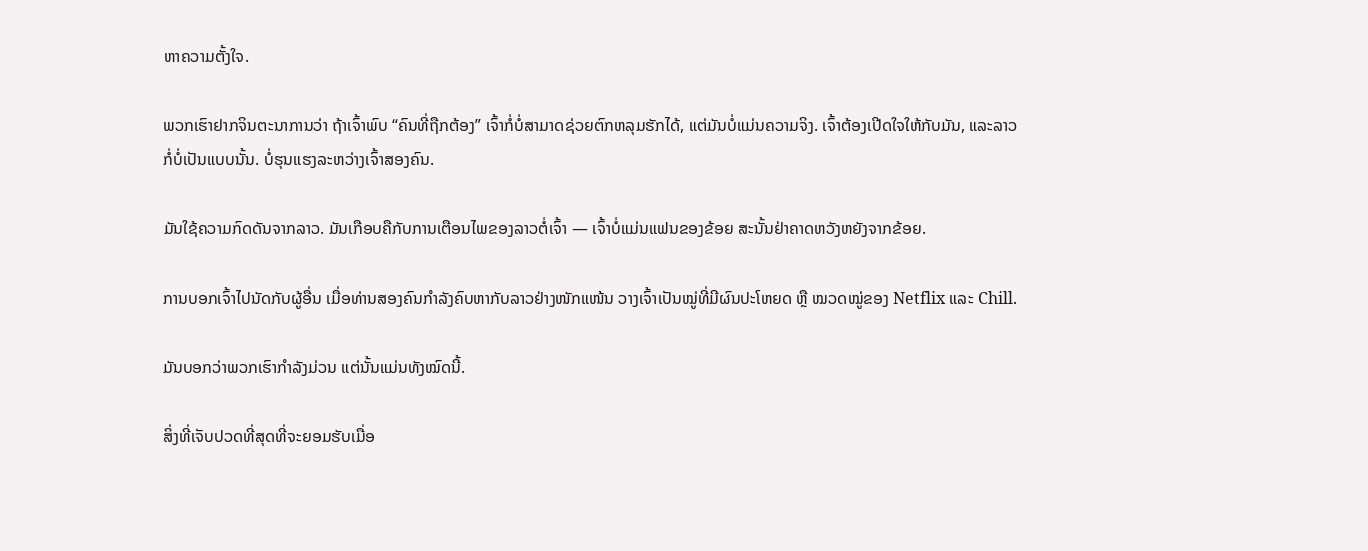ຫາຄວາມຕັ້ງໃຈ.

ພວກເຮົາຢາກຈິນຕະນາການວ່າ ຖ້າເຈົ້າພົບ “ຄົນທີ່ຖືກຕ້ອງ” ເຈົ້າກໍ່ບໍ່ສາມາດຊ່ວຍຕົກຫລຸມຮັກໄດ້, ແຕ່ມັນບໍ່ແມ່ນຄວາມຈິງ. ເຈົ້າຕ້ອງເປີດໃຈໃຫ້ກັບມັນ, ແລະລາວກໍ່ບໍ່ເປັນແບບນັ້ນ. ບໍ່ຮຸນແຮງລະຫວ່າງເຈົ້າສອງຄົນ.

ມັນໃຊ້ຄວາມກົດດັນຈາກລາວ. ມັນເກືອບຄືກັບການເຕືອນໄພຂອງລາວຕໍ່ເຈົ້າ — ເຈົ້າບໍ່ແມ່ນແຟນຂອງຂ້ອຍ ສະນັ້ນຢ່າຄາດຫວັງຫຍັງຈາກຂ້ອຍ.

ການບອກເຈົ້າໄປນັດກັບຜູ້ອື່ນ ເມື່ອທ່ານສອງຄົນກຳລັງຄົບຫາກັບລາວຢ່າງໜັກແໜ້ນ ວາງເຈົ້າເປັນໝູ່ທີ່ມີຜົນປະໂຫຍດ ຫຼື ໝວດໝູ່ຂອງ Netflix ແລະ Chill.

ມັນບອກວ່າພວກເຮົາກຳລັງມ່ວນ ແຕ່ນັ້ນແມ່ນທັງໝົດນີ້.

ສິ່ງທີ່ເຈັບປວດທີ່ສຸດທີ່ຈະຍອມຮັບເມື່ອ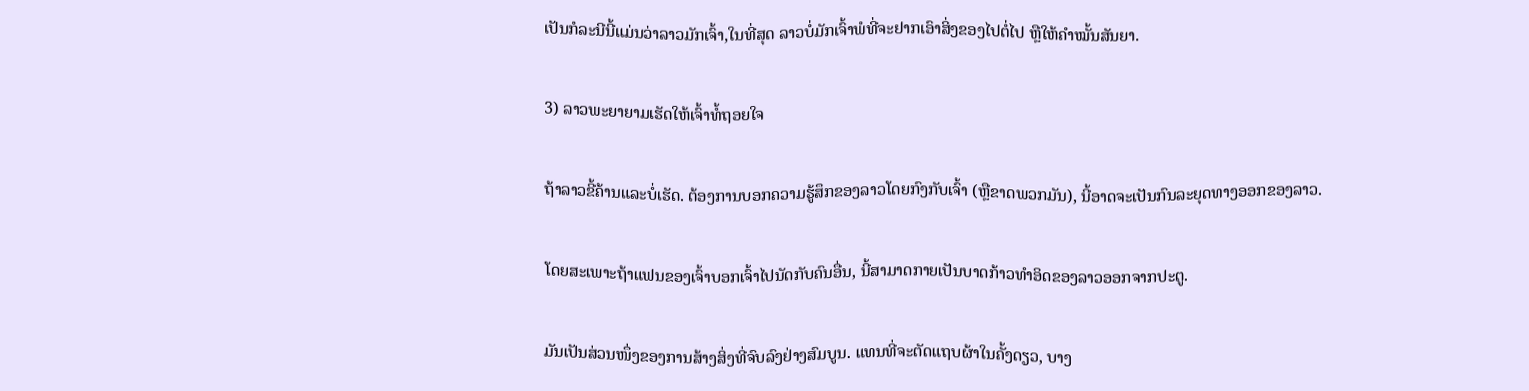ເປັນກໍລະນີນີ້ແມ່ນວ່າລາວມັກເຈົ້າ,ໃນທີ່ສຸດ ລາວບໍ່ມັກເຈົ້າພໍທີ່ຈະຢາກເອົາສິ່ງຂອງໄປຕໍ່ໄປ ຫຼືໃຫ້ຄຳໝັ້ນສັນຍາ.

3) ລາວພະຍາຍາມເຮັດໃຫ້ເຈົ້າທໍ້ຖອຍໃຈ

ຖ້າລາວຂີ້ຄ້ານແລະບໍ່ເຮັດ. ຕ້ອງການບອກຄວາມຮູ້ສຶກຂອງລາວໂດຍກົງກັບເຈົ້າ (ຫຼືຂາດພວກມັນ), ນີ້ອາດຈະເປັນກົນລະຍຸດທາງອອກຂອງລາວ.

ໂດຍສະເພາະຖ້າແຟນຂອງເຈົ້າບອກເຈົ້າໄປນັດກັບຄົນອື່ນ, ນີ້ສາມາດກາຍເປັນບາດກ້າວທໍາອິດຂອງລາວອອກຈາກປະຕູ.

ມັນເປັນສ່ວນໜຶ່ງຂອງການສ້າງສິ່ງທີ່ຈົບລົງຢ່າງສົມບູນ. ແທນທີ່ຈະຕັດແຖບຜ້າໃນຄັ້ງດຽວ, ບາງ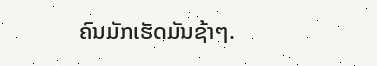ຄົນມັກເຮັດມັນຊ້າໆ.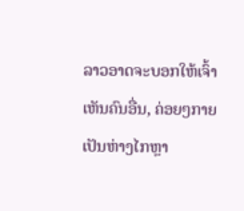ລາວອາດຈະບອກໃຫ້ເຈົ້າເຫັນຄົນອື່ນ, ຄ່ອຍໆກາຍເປັນຫ່າງໄກຫຼາ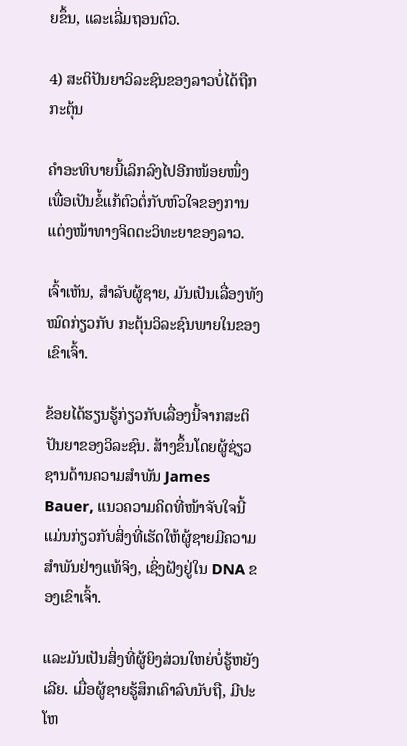ຍຂຶ້ນ, ແລະເລີ່ມຖອນຕົວ.

4) ສະຕິປັນຍາວິລະຊົນຂອງລາວບໍ່ໄດ້ຖືກກະຕຸ້ນ

ຄຳອະທິບາຍນີ້ເລິກລົງໄປອີກໜ້ອຍໜຶ່ງ ເພື່ອເປັນຂໍ້ແກ້ຕົວຕໍ່ກັບຫົວໃຈຂອງການແຕ່ງໜ້າທາງຈິດຕະວິທະຍາຂອງລາວ.

ເຈົ້າເຫັນ, ສຳລັບຜູ້ຊາຍ, ມັນເປັນເລື່ອງທັງໝົດກ່ຽວກັບ ກະຕຸ້ນວິລະຊົນພາຍໃນຂອງເຂົາເຈົ້າ.

ຂ້ອຍໄດ້ຮຽນຮູ້ກ່ຽວກັບເລື່ອງນີ້ຈາກສະຕິປັນຍາຂອງວິລະຊົນ. ສ້າງຂຶ້ນໂດຍຜູ້ຊ່ຽວຊານດ້ານຄວາມສຳພັນ James Bauer, ແນວຄວາມຄິດທີ່ໜ້າຈັບໃຈນີ້ແມ່ນກ່ຽວກັບສິ່ງທີ່ເຮັດໃຫ້ຜູ້ຊາຍມີຄວາມສໍາພັນຢ່າງແທ້ຈິງ, ເຊິ່ງຝັງຢູ່ໃນ DNA ຂອງເຂົາເຈົ້າ.

ແລະມັນເປັນສິ່ງທີ່ຜູ້ຍິງສ່ວນໃຫຍ່ບໍ່ຮູ້ຫຍັງເລີຍ. ເມື່ອຜູ້ຊາຍຮູ້ສຶກເຄົາລົບນັບຖື, ມີປະໂຫ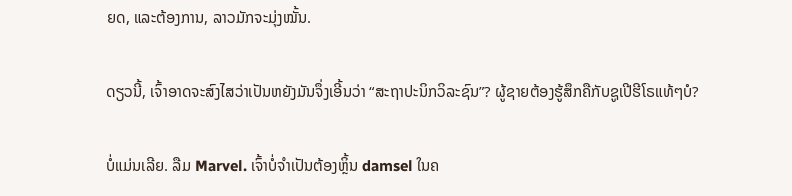ຍດ, ແລະຕ້ອງການ, ລາວມັກຈະມຸ່ງໝັ້ນ.

ດຽວນີ້, ເຈົ້າອາດຈະສົງໄສວ່າເປັນຫຍັງມັນຈຶ່ງເອີ້ນວ່າ “ສະຖາປະນິກວິລະຊົນ”? ຜູ້ຊາຍຕ້ອງຮູ້ສຶກຄືກັບຊູເປີຮີໂຣແທ້ໆບໍ?

ບໍ່ແມ່ນເລີຍ. ລືມ Marvel. ເຈົ້າບໍ່ຈໍາເປັນຕ້ອງຫຼິ້ນ damsel ໃນຄ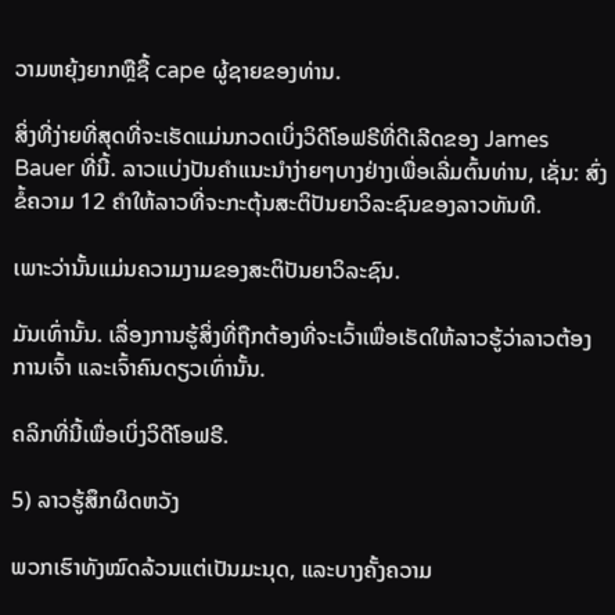ວາມຫຍຸ້ງຍາກຫຼືຊື້ cape ຜູ້ຊາຍຂອງທ່ານ.

ສິ່ງທີ່ງ່າຍທີ່ສຸດທີ່ຈະເຮັດແມ່ນກວດເບິ່ງວິດີໂອຟຣີທີ່ດີເລີດຂອງ James Bauer ທີ່ນີ້. ລາວແບ່ງປັນຄໍາແນະນໍາງ່າຍໆບາງຢ່າງເພື່ອເລີ່ມຕົ້ນທ່ານ, ເຊັ່ນ: ສົ່ງຂໍ້ຄວາມ 12 ຄໍາໃຫ້ລາວທີ່ຈະກະຕຸ້ນສະຕິປັນຍາວິລະຊົນຂອງລາວທັນທີ.

ເພາະວ່ານັ້ນແມ່ນຄວາມງາມຂອງສະຕິປັນຍາວິລະຊົນ.

ມັນເທົ່ານັ້ນ. ເລື່ອງການຮູ້ສິ່ງທີ່ຖືກຕ້ອງທີ່ຈະເວົ້າເພື່ອເຮັດໃຫ້ລາວຮູ້ວ່າລາວຕ້ອງການເຈົ້າ ແລະເຈົ້າຄົນດຽວເທົ່ານັ້ນ.

ຄລິກທີ່ນີ້ເພື່ອເບິ່ງວິດີໂອຟຣີ.

5) ລາວຮູ້ສຶກຜິດຫວັງ

ພວກເຮົາທັງໝົດລ້ວນແຕ່ເປັນມະນຸດ, ແລະບາງຄັ້ງຄວາມ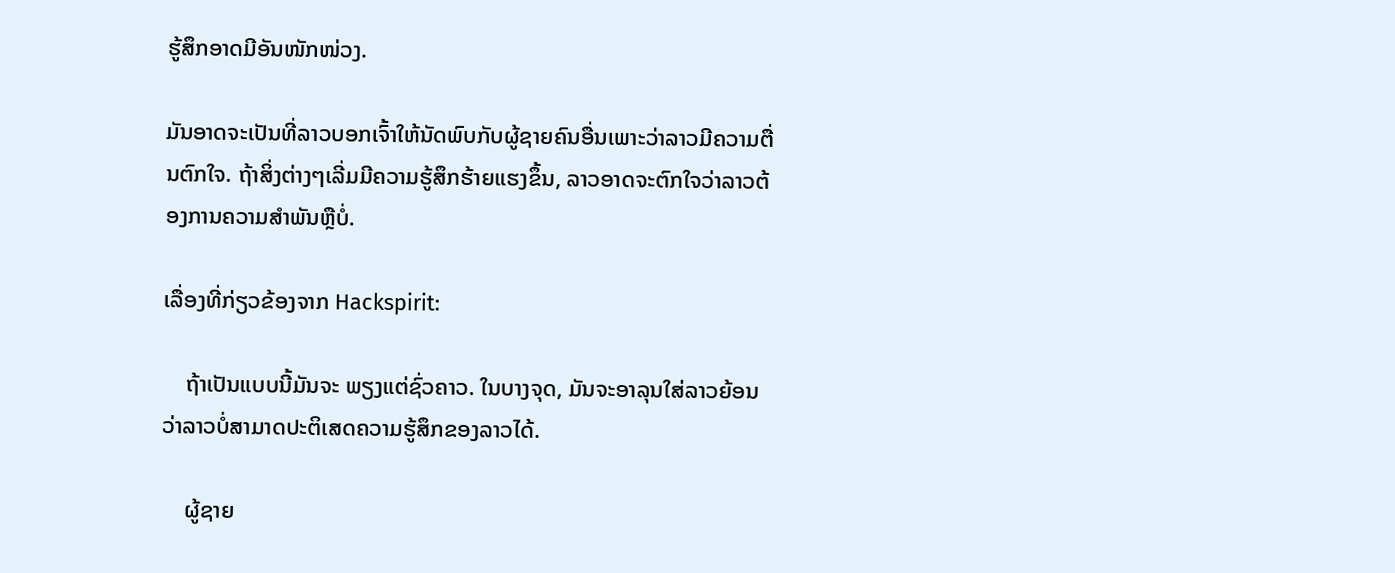ຮູ້ສຶກອາດມີອັນໜັກໜ່ວງ.

ມັນອາດຈະເປັນທີ່ລາວບອກເຈົ້າໃຫ້ນັດພົບກັບຜູ້ຊາຍຄົນອື່ນເພາະວ່າລາວມີຄວາມຕື່ນຕົກໃຈ. ຖ້າສິ່ງຕ່າງໆເລີ່ມມີຄວາມຮູ້ສຶກຮ້າຍແຮງຂຶ້ນ, ລາວອາດຈະຕົກໃຈວ່າລາວຕ້ອງການຄວາມສຳພັນຫຼືບໍ່.

ເລື່ອງທີ່ກ່ຽວຂ້ອງຈາກ Hackspirit:

    ຖ້າເປັນແບບນີ້ມັນຈະ ພຽງແຕ່ຊົ່ວຄາວ. ໃນບາງຈຸດ, ມັນຈະອາລຸນໃສ່ລາວຍ້ອນວ່າລາວບໍ່ສາມາດປະຕິເສດຄວາມຮູ້ສຶກຂອງລາວໄດ້.

    ຜູ້ຊາຍ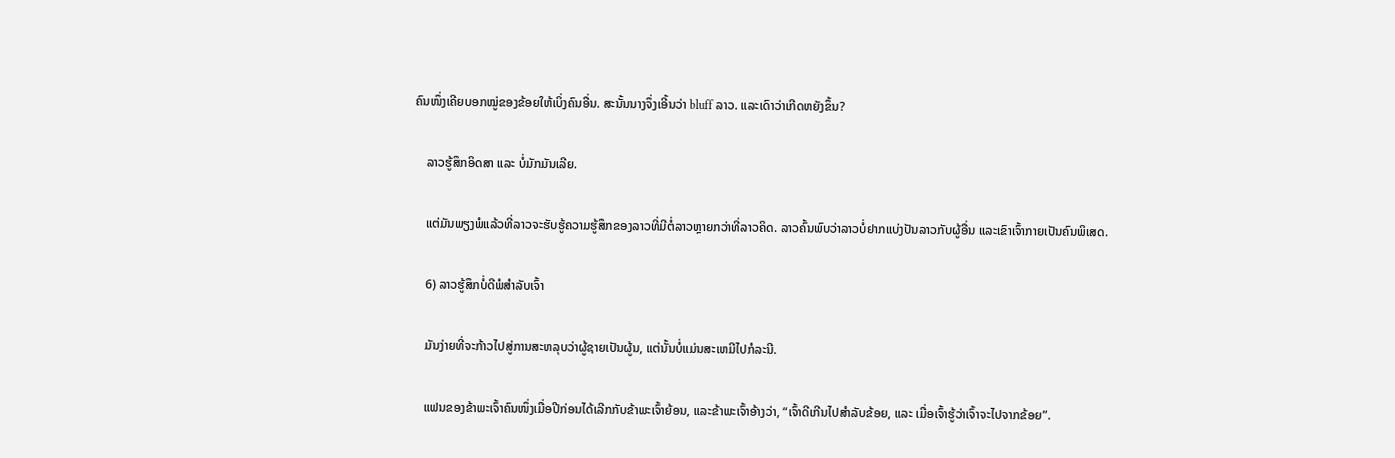ຄົນໜຶ່ງເຄີຍບອກໝູ່ຂອງຂ້ອຍໃຫ້ເບິ່ງຄົນອື່ນ. ສະນັ້ນນາງຈຶ່ງເອີ້ນວ່າ bluff ລາວ. ແລະເດົາວ່າເກີດຫຍັງຂຶ້ນ?

    ລາວຮູ້ສຶກອິດສາ ແລະ ບໍ່ມັກມັນເລີຍ.

    ແຕ່ມັນພຽງພໍແລ້ວທີ່ລາວຈະຮັບຮູ້ຄວາມຮູ້ສຶກຂອງລາວທີ່ມີຕໍ່ລາວຫຼາຍກວ່າທີ່ລາວຄິດ. ລາວຄົ້ນພົບວ່າລາວບໍ່ຢາກແບ່ງປັນລາວກັບຜູ້ອື່ນ ແລະເຂົາເຈົ້າກາຍເປັນຄົນພິເສດ.

    6) ລາວຮູ້ສຶກບໍ່ດີພໍສຳລັບເຈົ້າ

    ມັນງ່າຍທີ່ຈະກ້າວໄປສູ່ການສະຫລຸບວ່າຜູ້ຊາຍເປັນຜູ້ນ, ແຕ່ນັ້ນບໍ່ແມ່ນສະເຫມີໄປກໍລະນີ.

    ແຟນຂອງຂ້າພະເຈົ້າຄົນໜຶ່ງເມື່ອປີກ່ອນໄດ້ເລີກກັບຂ້າພະເຈົ້າຍ້ອນ, ແລະຂ້າພະເຈົ້າອ້າງວ່າ, “ເຈົ້າດີເກີນໄປສຳລັບຂ້ອຍ, ແລະ ເມື່ອເຈົ້າຮູ້ວ່າເຈົ້າຈະໄປຈາກຂ້ອຍ”.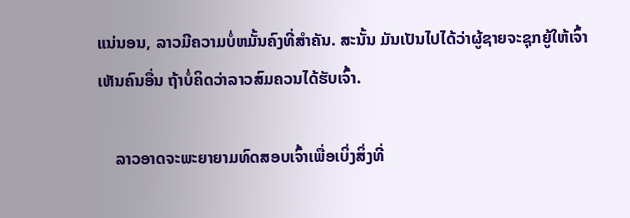ແນ່ນອນ, ລາວມີຄວາມບໍ່ຫມັ້ນຄົງທີ່ສໍາຄັນ. ສະນັ້ນ ມັນເປັນໄປໄດ້ວ່າຜູ້ຊາຍຈະຊຸກຍູ້ໃຫ້ເຈົ້າເຫັນຄົນອື່ນ ຖ້າບໍ່ຄິດວ່າລາວສົມຄວນໄດ້ຮັບເຈົ້າ.

    ລາວອາດຈະພະຍາຍາມທົດສອບເຈົ້າເພື່ອເບິ່ງສິ່ງທີ່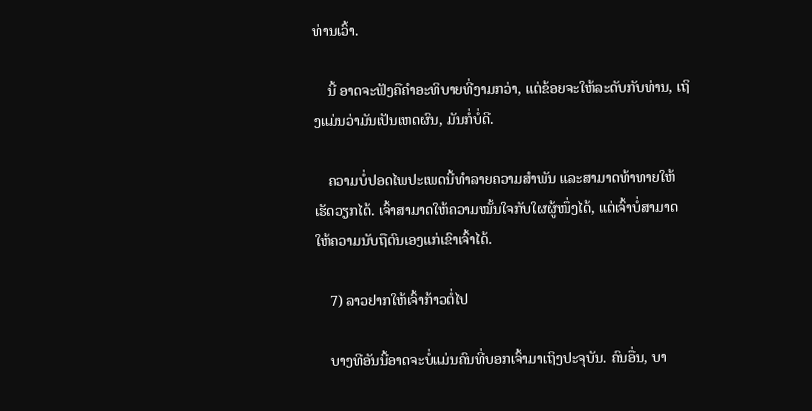ທ່ານເວົ້າ.

    ນີ້ ອາດຈະຟັງຄືຄໍາອະທິບາຍທີ່ງາມກວ່າ, ແຕ່ຂ້ອຍຈະໃຫ້ລະດັບກັບທ່ານ, ເຖິງແມ່ນວ່າມັນເປັນເຫດຜົນ, ມັນກໍ່ບໍ່ດີ.

    ຄວາມບໍ່ປອດໄພປະເພດນີ້ທໍາລາຍຄວາມສຳພັນ ແລະສາມາດທ້າທາຍໃຫ້ເຮັດວຽກໄດ້. ເຈົ້າສາມາດໃຫ້ຄວາມໝັ້ນໃຈກັບໃຜຜູ້ໜຶ່ງໄດ້, ແຕ່ເຈົ້າບໍ່ສາມາດໃຫ້ຄວາມນັບຖືຕົນເອງແກ່ເຂົາເຈົ້າໄດ້.

    7) ລາວຢາກໃຫ້ເຈົ້າກ້າວຕໍ່ໄປ

    ບາງທີອັນນີ້ອາດຈະບໍ່ແມ່ນຄົນທີ່ບອກເຈົ້າມາເຖິງປະຈຸບັນ. ຄົນອື່ນ, ບາ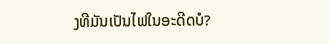ງທີມັນເປັນໄຟໃນອະດີດບໍ?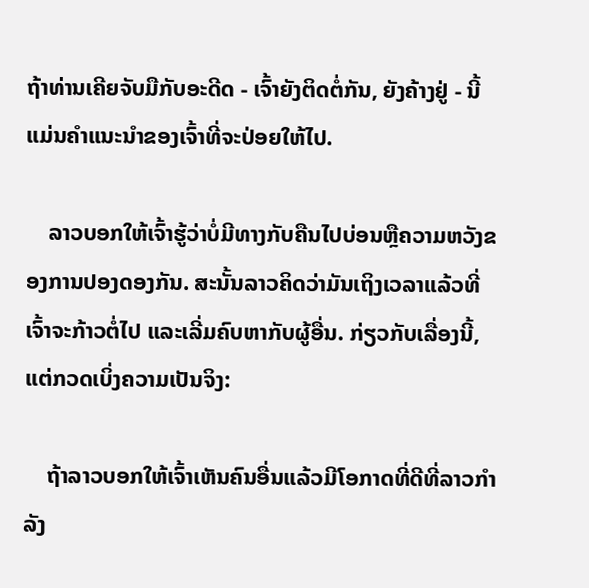ຖ້າທ່ານເຄີຍຈັບມືກັບອະດີດ - ເຈົ້າຍັງຕິດຕໍ່ກັນ, ຍັງຄ້າງຢູ່ - ນີ້ແມ່ນຄໍາແນະນໍາຂອງເຈົ້າທີ່ຈະປ່ອຍໃຫ້ໄປ.

    ລາວບອກໃຫ້ເຈົ້າຮູ້ວ່າບໍ່ມີທາງກັບຄືນໄປບ່ອນຫຼືຄວາມຫວັງຂອງການປອງດອງກັນ. ສະນັ້ນລາວຄິດວ່າມັນເຖິງເວລາແລ້ວທີ່ເຈົ້າຈະກ້າວຕໍ່ໄປ ແລະເລີ່ມຄົບຫາກັບຜູ້ອື່ນ. ກ່ຽວກັບເລື່ອງນີ້, ແຕ່ກວດເບິ່ງຄວາມເປັນຈິງ:

    ຖ້າລາວບອກໃຫ້ເຈົ້າເຫັນຄົນອື່ນແລ້ວມີໂອກາດທີ່ດີທີ່ລາວກໍາລັງ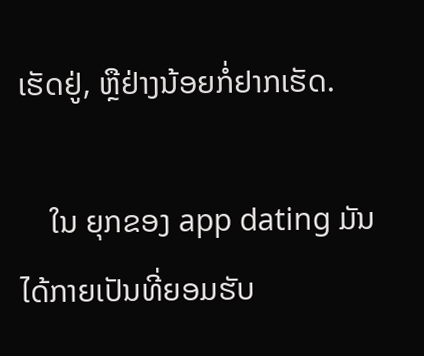ເຮັດຢູ່, ຫຼືຢ່າງນ້ອຍກໍ່ຢາກເຮັດ.

    ໃນ ຍຸກຂອງ app dating ມັນໄດ້ກາຍເປັນທີ່ຍອມຮັບ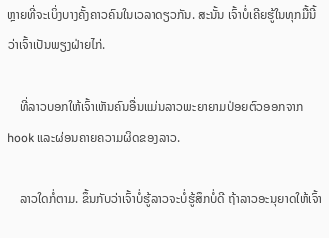ຫຼາຍທີ່ຈະເບິ່ງບາງຄັ້ງຄາວຄົນໃນເວລາດຽວກັນ. ສະນັ້ນ ເຈົ້າບໍ່ເຄີຍຮູ້ໃນທຸກມື້ນີ້ວ່າເຈົ້າເປັນພຽງຝ່າຍໄກ່.

    ທີ່ລາວບອກໃຫ້ເຈົ້າເຫັນຄົນອື່ນແມ່ນລາວພະຍາຍາມປ່ອຍຕົວອອກຈາກ hook ແລະຜ່ອນຄາຍຄວາມຜິດຂອງລາວ.

    ລາວໃດກໍ່ຕາມ. ຂຶ້ນກັບວ່າເຈົ້າບໍ່ຮູ້ລາວຈະບໍ່ຮູ້ສຶກບໍ່ດີ ຖ້າລາວອະນຸຍາດໃຫ້ເຈົ້າ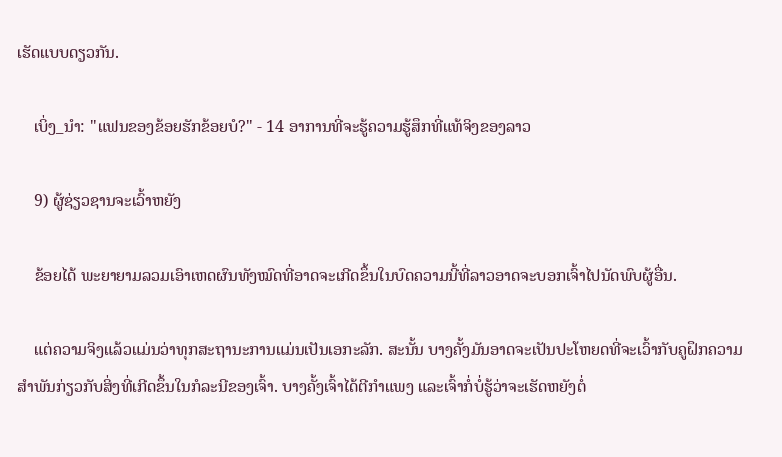ເຮັດແບບດຽວກັນ.

    ເບິ່ງ_ນຳ: "ແຟນຂອງຂ້ອຍຮັກຂ້ອຍບໍ?" - 14 ອາການທີ່ຈະຮູ້ຄວາມຮູ້ສຶກທີ່ແທ້ຈິງຂອງລາວ

    9) ຜູ້ຊ່ຽວຊານຈະເວົ້າຫຍັງ

    ຂ້ອຍໄດ້ ພະຍາຍາມລວມເອົາເຫດຜົນທັງໝົດທີ່ອາດຈະເກີດຂຶ້ນໃນບົດຄວາມນີ້ທີ່ລາວອາດຈະບອກເຈົ້າໄປນັດພົບຜູ້ອື່ນ.

    ແຕ່ຄວາມຈິງແລ້ວແມ່ນວ່າທຸກສະຖານະການແມ່ນເປັນເອກະລັກ. ສະນັ້ນ ບາງຄັ້ງມັນອາດຈະເປັນປະໂຫຍດທີ່ຈະເວົ້າກັບຄູຝຶກຄວາມສຳພັນກ່ຽວກັບສິ່ງທີ່ເກີດຂຶ້ນໃນກໍລະນີຂອງເຈົ້າ. ບາງຄັ້ງເຈົ້າໄດ້ຕີກຳແພງ ແລະເຈົ້າກໍ່ບໍ່ຮູ້ວ່າຈະເຮັດຫຍັງຕໍ່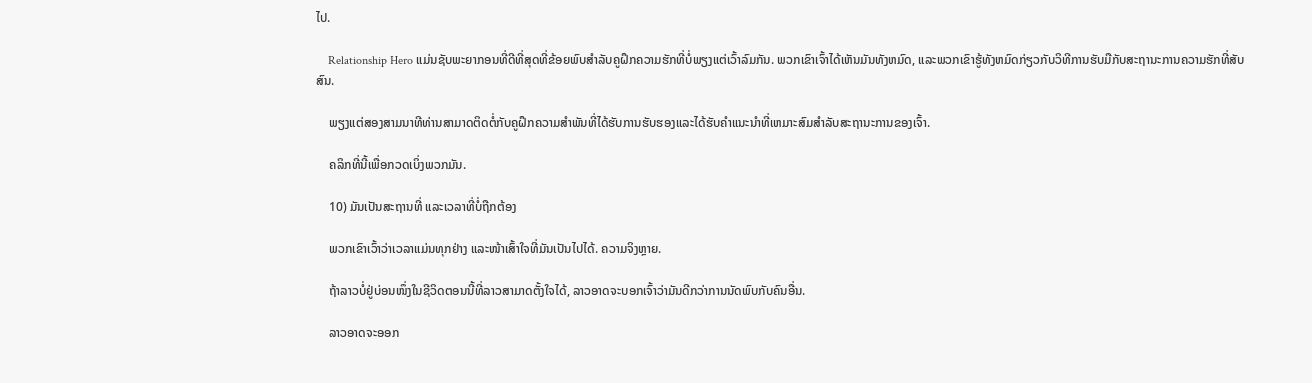ໄປ.

    Relationship Hero ແມ່ນຊັບພະຍາກອນທີ່ດີທີ່ສຸດທີ່ຂ້ອຍພົບສຳລັບຄູຝຶກຄວາມຮັກທີ່ບໍ່ພຽງແຕ່ເວົ້າລົມກັນ. ພວກເຂົາເຈົ້າໄດ້ເຫັນມັນທັງຫມົດ, ແລະພວກເຂົາຮູ້ທັງຫມົດກ່ຽວກັບວິທີການຮັບມືກັບສະຖານະການຄວາມຮັກທີ່ສັບສົນ.

    ພຽງແຕ່ສອງສາມນາທີທ່ານສາມາດຕິດຕໍ່ກັບຄູຝຶກຄວາມສໍາພັນທີ່ໄດ້ຮັບການຮັບຮອງແລະໄດ້ຮັບຄໍາແນະນໍາທີ່ເຫມາະສົມສໍາລັບສະຖານະການຂອງເຈົ້າ.

    ຄລິກທີ່ນີ້ເພື່ອກວດເບິ່ງພວກມັນ.

    10) ມັນເປັນສະຖານທີ່ ແລະເວລາທີ່ບໍ່ຖືກຕ້ອງ

    ພວກເຂົາເວົ້າວ່າເວລາແມ່ນທຸກຢ່າງ ແລະໜ້າເສົ້າໃຈທີ່ມັນເປັນໄປໄດ້. ຄວາມຈິງຫຼາຍ.

    ຖ້າລາວບໍ່ຢູ່ບ່ອນໜຶ່ງໃນຊີວິດຕອນນີ້ທີ່ລາວສາມາດຕັ້ງໃຈໄດ້, ລາວອາດຈະບອກເຈົ້າວ່າມັນດີກວ່າການນັດພົບກັບຄົນອື່ນ.

    ລາວອາດຈະອອກ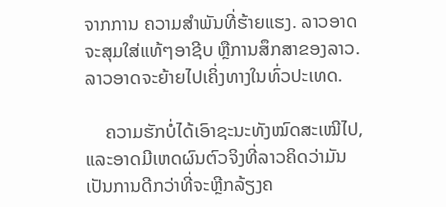ຈາກການ ຄວາມສໍາພັນທີ່ຮ້າຍແຮງ. ລາວອາດຈະສຸມໃສ່ແທ້ໆອາຊີບ ຫຼືການສຶກສາຂອງລາວ. ລາວອາດຈະຍ້າຍໄປເຄິ່ງທາງໃນທົ່ວປະເທດ.

    ຄວາມຮັກບໍ່ໄດ້ເອົາຊະນະທັງໝົດສະເໝີໄປ, ແລະອາດມີເຫດຜົນຕົວຈິງທີ່ລາວຄິດວ່າມັນເປັນການດີກວ່າທີ່ຈະຫຼີກລ້ຽງຄ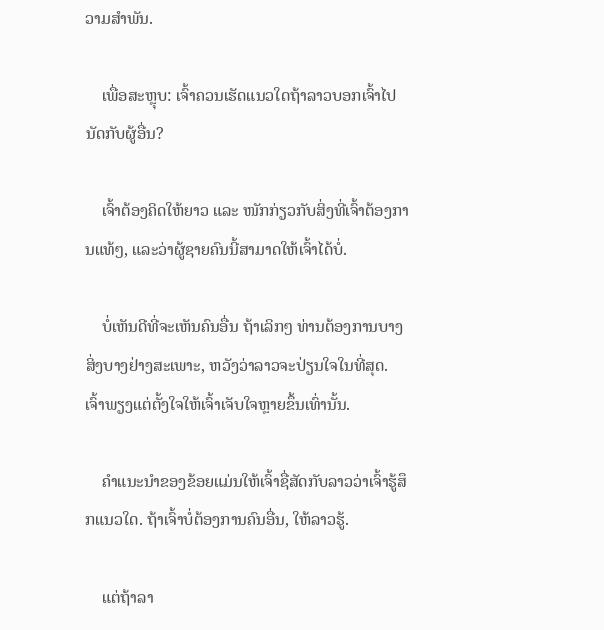ວາມສຳພັນ.

    ເພື່ອສະຫຼຸບ: ເຈົ້າຄວນເຮັດແນວໃດຖ້າລາວບອກເຈົ້າໄປນັດກັບຜູ້ອື່ນ?

    ເຈົ້າຕ້ອງຄິດໃຫ້ຍາວ ແລະ ໜັກກ່ຽວກັບສິ່ງທີ່ເຈົ້າຕ້ອງການແທ້ໆ, ແລະວ່າຜູ້ຊາຍຄົນນີ້ສາມາດໃຫ້ເຈົ້າໄດ້ບໍ່.

    ບໍ່ເຫັນດີທີ່ຈະເຫັນຄົນອື່ນ ຖ້າເລິກໆ ທ່ານຕ້ອງການບາງສິ່ງບາງຢ່າງສະເພາະ, ຫວັງວ່າລາວຈະປ່ຽນໃຈໃນທີ່ສຸດ. ເຈົ້າພຽງແຕ່ຕັ້ງໃຈໃຫ້ເຈົ້າເຈັບໃຈຫຼາຍຂຶ້ນເທົ່ານັ້ນ.

    ຄຳແນະນຳຂອງຂ້ອຍແມ່ນໃຫ້ເຈົ້າຊື່ສັດກັບລາວວ່າເຈົ້າຮູ້ສຶກແນວໃດ. ຖ້າເຈົ້າບໍ່ຕ້ອງການຄົນອື່ນ, ໃຫ້ລາວຮູ້.

    ແຕ່ຖ້າລາ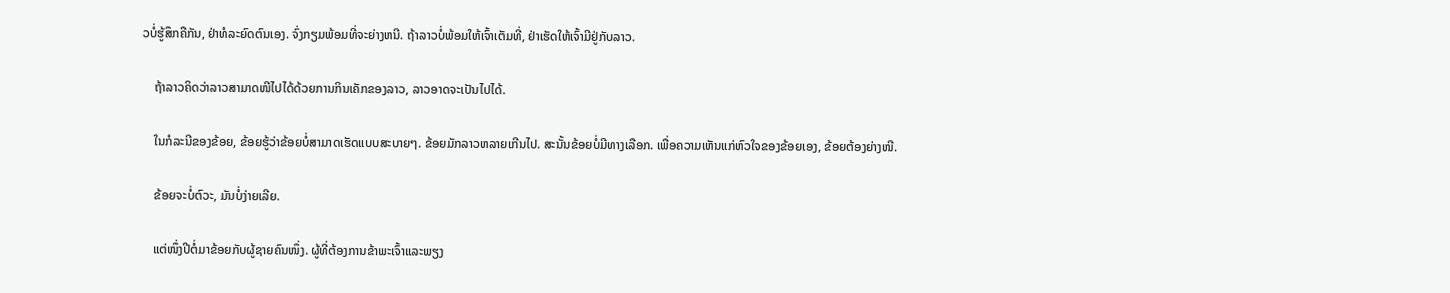ວບໍ່ຮູ້ສຶກຄືກັນ, ຢ່າທໍລະຍົດຕົນເອງ. ຈົ່ງກຽມພ້ອມທີ່ຈະຍ່າງຫນີ. ຖ້າລາວບໍ່ພ້ອມໃຫ້ເຈົ້າເຕັມທີ່, ຢ່າເຮັດໃຫ້ເຈົ້າມີຢູ່ກັບລາວ.

    ຖ້າລາວຄິດວ່າລາວສາມາດໜີໄປໄດ້ດ້ວຍການກິນເຄັກຂອງລາວ, ລາວອາດຈະເປັນໄປໄດ້.

    ໃນກໍລະນີຂອງຂ້ອຍ, ຂ້ອຍຮູ້ວ່າຂ້ອຍບໍ່ສາມາດເຮັດແບບສະບາຍໆ. ຂ້ອຍມັກລາວຫລາຍເກີນໄປ. ສະນັ້ນຂ້ອຍບໍ່ມີທາງເລືອກ. ເພື່ອຄວາມເຫັນແກ່ຫົວໃຈຂອງຂ້ອຍເອງ, ຂ້ອຍຕ້ອງຍ່າງໜີ.

    ຂ້ອຍຈະບໍ່ຕົວະ, ມັນບໍ່ງ່າຍເລີຍ.

    ແຕ່ໜຶ່ງປີຕໍ່ມາຂ້ອຍກັບຜູ້ຊາຍຄົນໜຶ່ງ. ຜູ້ທີ່ຕ້ອງການຂ້າພະເຈົ້າແລະພຽງ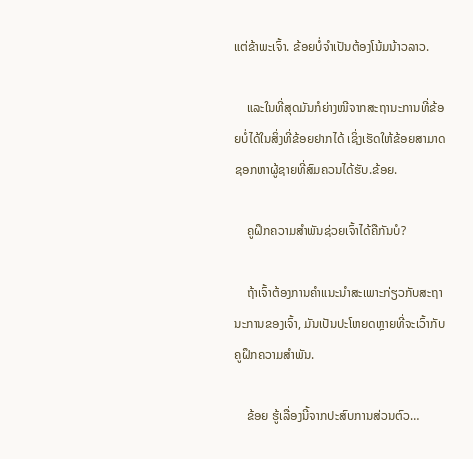ແຕ່ຂ້າພະເຈົ້າ. ຂ້ອຍບໍ່ຈຳເປັນຕ້ອງໂນ້ມນ້າວລາວ.

    ແລະໃນທີ່ສຸດມັນກໍຍ່າງໜີຈາກສະຖານະການທີ່ຂ້ອຍບໍ່ໄດ້ໃນສິ່ງທີ່ຂ້ອຍຢາກໄດ້ ເຊິ່ງເຮັດໃຫ້ຂ້ອຍສາມາດຊອກຫາຜູ້ຊາຍທີ່ສົມຄວນໄດ້ຮັບ.ຂ້ອຍ.

    ຄູຝຶກຄວາມສຳພັນຊ່ວຍເຈົ້າໄດ້ຄືກັນບໍ?

    ຖ້າເຈົ້າຕ້ອງການຄຳແນະນຳສະເພາະກ່ຽວກັບສະຖານະການຂອງເຈົ້າ, ມັນເປັນປະໂຫຍດຫຼາຍທີ່ຈະເວົ້າກັບຄູຝຶກຄວາມສຳພັນ.

    ຂ້ອຍ ຮູ້ເລື່ອງນີ້ຈາກປະສົບການສ່ວນຕົວ…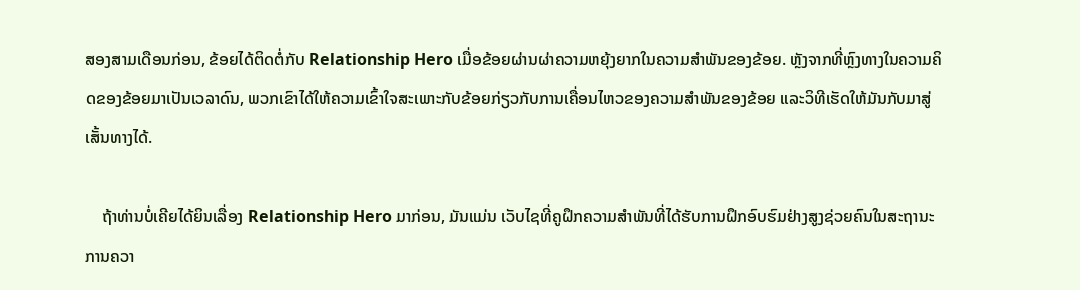ສອງສາມເດືອນກ່ອນ, ຂ້ອຍໄດ້ຕິດຕໍ່ກັບ Relationship Hero ເມື່ອຂ້ອຍຜ່ານຜ່າຄວາມຫຍຸ້ງຍາກໃນຄວາມສຳພັນຂອງຂ້ອຍ. ຫຼັງຈາກທີ່ຫຼົງທາງໃນຄວາມຄິດຂອງຂ້ອຍມາເປັນເວລາດົນ, ພວກເຂົາໄດ້ໃຫ້ຄວາມເຂົ້າໃຈສະເພາະກັບຂ້ອຍກ່ຽວກັບການເຄື່ອນໄຫວຂອງຄວາມສຳພັນຂອງຂ້ອຍ ແລະວິທີເຮັດໃຫ້ມັນກັບມາສູ່ເສັ້ນທາງໄດ້.

    ຖ້າທ່ານບໍ່ເຄີຍໄດ້ຍິນເລື່ອງ Relationship Hero ມາກ່ອນ, ມັນແມ່ນ ເວັບໄຊທີ່ຄູຝຶກຄວາມສຳພັນທີ່ໄດ້ຮັບການຝຶກອົບຮົມຢ່າງສູງຊ່ວຍຄົນໃນສະຖານະການຄວາ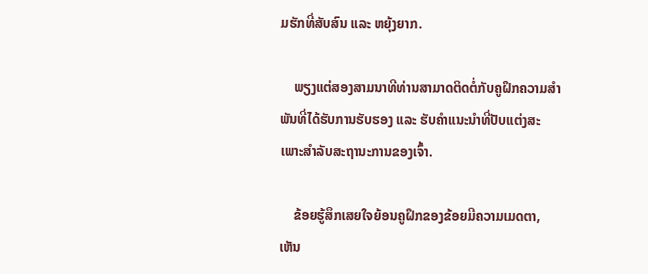ມຮັກທີ່ສັບສົນ ແລະ ຫຍຸ້ງຍາກ.

    ພຽງແຕ່ສອງສາມນາທີທ່ານສາມາດຕິດຕໍ່ກັບຄູຝຶກຄວາມສຳພັນທີ່ໄດ້ຮັບການຮັບຮອງ ແລະ ຮັບຄຳແນະນຳທີ່ປັບແຕ່ງສະເພາະສຳລັບສະຖານະການຂອງເຈົ້າ.

    ຂ້ອຍຮູ້ສຶກເສຍໃຈຍ້ອນຄູຝຶກຂອງຂ້ອຍມີຄວາມເມດຕາ, ເຫັນ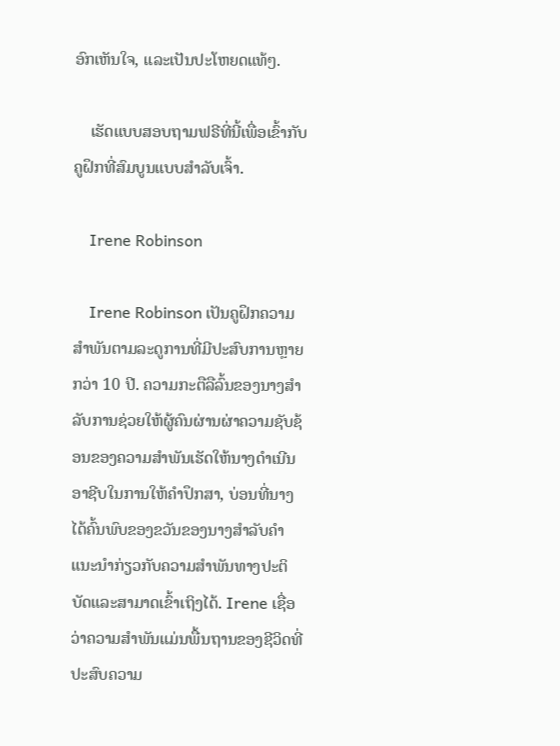ອົກເຫັນໃຈ, ແລະເປັນປະໂຫຍດແທ້ໆ.

    ເຮັດແບບສອບຖາມຟຣີທີ່ນີ້ເພື່ອເຂົ້າກັບຄູຝຶກທີ່ສົມບູນແບບສຳລັບເຈົ້າ.

    Irene Robinson

    Irene Robinson ເປັນຄູຝຶກຄວາມສໍາພັນຕາມລະດູການທີ່ມີປະສົບການຫຼາຍກວ່າ 10 ປີ. ຄວາມກະຕືລືລົ້ນຂອງນາງສໍາລັບການຊ່ວຍໃຫ້ຜູ້ຄົນຜ່ານຜ່າຄວາມຊັບຊ້ອນຂອງຄວາມສໍາພັນເຮັດໃຫ້ນາງດໍາເນີນອາຊີບໃນການໃຫ້ຄໍາປຶກສາ, ບ່ອນທີ່ນາງໄດ້ຄົ້ນພົບຂອງຂວັນຂອງນາງສໍາລັບຄໍາແນະນໍາກ່ຽວກັບຄວາມສໍາພັນທາງປະຕິບັດແລະສາມາດເຂົ້າເຖິງໄດ້. Irene ເຊື່ອວ່າຄວາມສຳພັນແມ່ນພື້ນຖານຂອງຊີວິດທີ່ປະສົບຄວາມ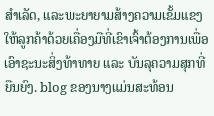ສຳເລັດ, ແລະພະຍາຍາມສ້າງຄວາມເຂັ້ມແຂງໃຫ້ລູກຄ້າດ້ວຍເຄື່ອງມືທີ່ເຂົາເຈົ້າຕ້ອງການເພື່ອເອົາຊະນະສິ່ງທ້າທາຍ ແລະ ບັນລຸຄວາມສຸກທີ່ຍືນຍົງ. blog ຂອງນາງແມ່ນສະທ້ອນ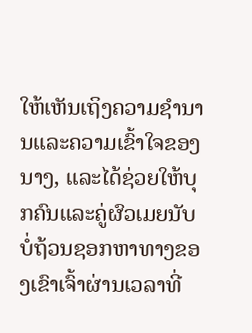ໃຫ້ເຫັນເຖິງຄວາມຊໍານານແລະຄວາມເຂົ້າໃຈຂອງນາງ, ແລະໄດ້ຊ່ວຍໃຫ້ບຸກຄົນແລະຄູ່ຜົວເມຍນັບບໍ່ຖ້ວນຊອກຫາທາງຂອງເຂົາເຈົ້າຜ່ານເວລາທີ່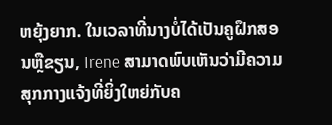ຫຍຸ້ງຍາກ. ໃນເວລາທີ່ນາງບໍ່ໄດ້ເປັນຄູຝຶກສອນຫຼືຂຽນ, Irene ສາມາດພົບເຫັນວ່າມີຄວາມສຸກກາງແຈ້ງທີ່ຍິ່ງໃຫຍ່ກັບຄ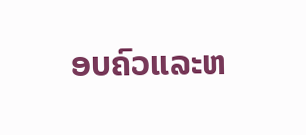ອບຄົວແລະຫ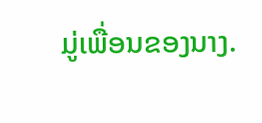ມູ່ເພື່ອນຂອງນາງ.